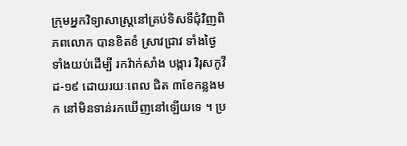ក្រុមអ្នកវិទ្យាសាស្ត្រនៅគ្រប់ទិសទីជុំវិញពិភពលោក បានខិតខំ ស្រាវជ្រាវ ទាំងថ្ងៃទាំងយប់ដើម្បី រកវ៉ាក់សាំង បង្ការ វិរុសកូវីដ-១៩ ដោយរយៈពេល ជិត ៣ខែកន្លងមក នៅមិនទាន់រកឃើញនៅឡើយទេ ។ ប្រ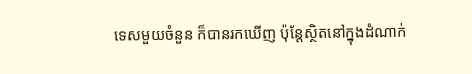ទេសមួយចំនួន ក៏បានរកឃើញ ប៉ុន្តែស្ថិតនៅក្នុងដំណាក់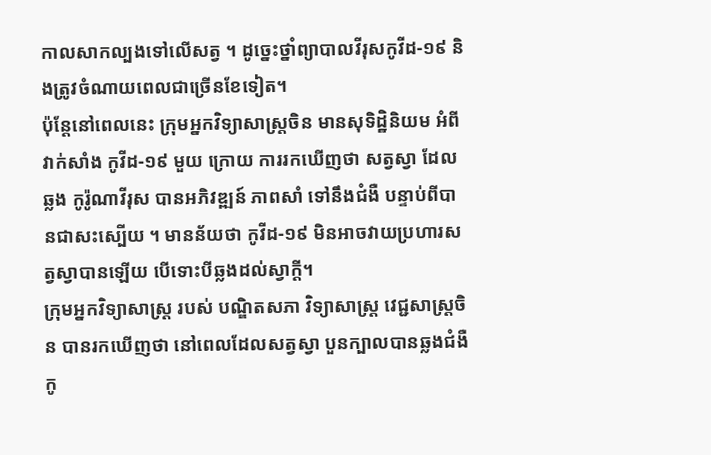កាលសាកល្បងទៅលើសត្វ ។ ដូច្នេះថ្នាំព្យាបាលវីរុសកូវីដ-១៩ និងត្រូវចំណាយពេលជាច្រើនខែទៀត។
ប៉ុន្តែនៅពេលនេះ ក្រុមអ្នកវិទ្យាសាស្ត្រចិន មានសុទិដ្ឋិនិយម អំពីវាក់សាំង កូវីដ-១៩ មួយ ក្រោយ ការរកឃើញថា សត្វស្វា ដែល ឆ្លង កូរ៉ូណាវីរុស បានអភិវឌ្ឍន៍ ភាពសាំ ទៅនឹងជំងឺ បន្ទាប់ពីបានជាសះស្បើយ ។ មានន័យថា កូវីដ-១៩ មិនអាចវាយប្រហារសត្វស្វាបានឡើយ បើទោះបីឆ្លងដល់ស្វាក្តី។
ក្រុមអ្នកវិទ្យាសាស្ត្រ របស់ បណ្ឌិតសភា វិទ្យាសាស្ត្រ វេជ្ជសាស្ត្រចិន បានរកឃើញថា នៅពេលដែលសត្វស្វា បួនក្បាលបានឆ្លងជំងឺ កូ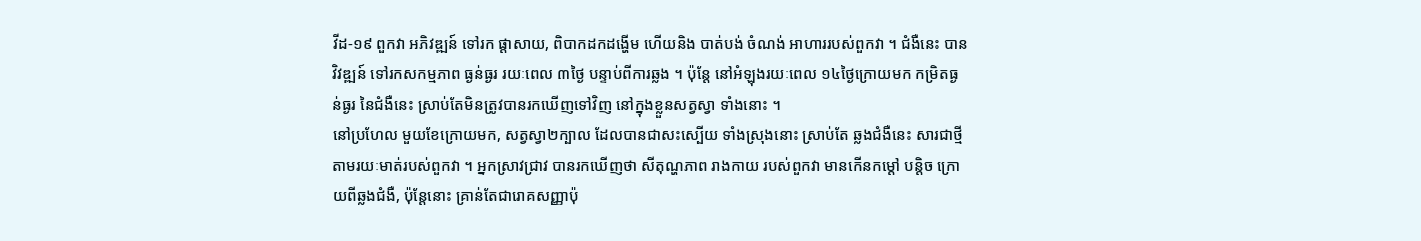វីដ-១៩ ពួកវា អភិវឌ្ឍន៍ ទៅរក ផ្តាសាយ, ពិបាកដកដង្ហើម ហើយនិង បាត់បង់ ចំណង់ អាហាររបស់ពួកវា ។ ជំងឺនេះ បានវិវឌ្ឍន៍ ទៅរកសកម្មភាព ធ្ងន់ធ្ងរ រយៈពេល ៣ថ្ងៃ បន្ទាប់ពីការឆ្លង ។ ប៉ុន្តែ នៅអំឡុងរយៈពេល ១៤ថ្ងៃក្រោយមក កម្រិតធ្ងន់ធ្ងរ នៃជំងឺនេះ ស្រាប់តែមិនត្រូវបានរកឃើញទៅវិញ នៅក្នុងខ្លួនសត្វស្វា ទាំងនោះ ។
នៅប្រហែល មួយខែក្រោយមក, សត្វស្វា២ក្បាល ដែលបានជាសះស្បើយ ទាំងស្រុងនោះ ស្រាប់តែ ឆ្លងជំងឺនេះ សារជាថ្មី តាមរយៈមាត់របស់ពួកវា ។ អ្នកស្រាវជ្រាវ បានរកឃើញថា សីតុណ្ហភាព រាងកាយ របស់ពួកវា មានកើនកម្តៅ បន្តិច ក្រោយពីឆ្លងជំងឺ, ប៉ុន្តែនោះ គ្រាន់តែជារោគសញ្ញាប៉ុ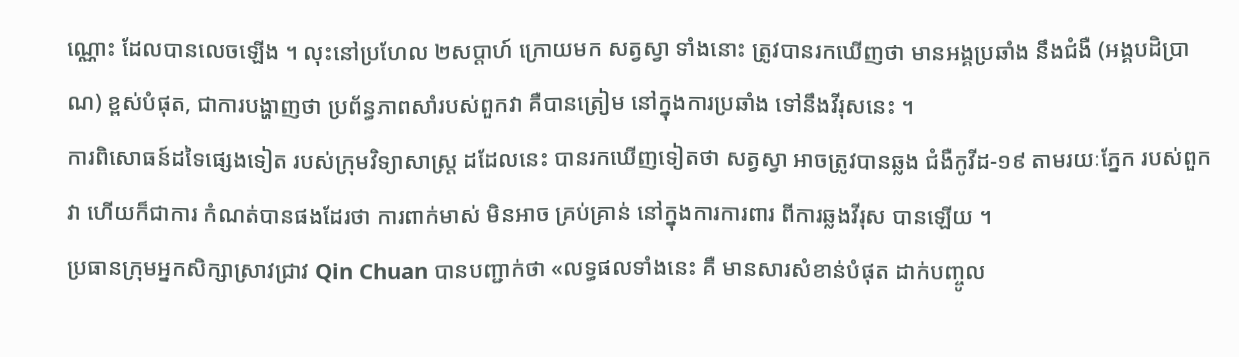ណ្ណោះ ដែលបានលេចឡើង ។ លុះនៅប្រហែល ២សប្តាហ៍ ក្រោយមក សត្វស្វា ទាំងនោះ ត្រូវបានរកឃើញថា មានអង្គប្រឆាំង នឹងជំងឺ (អង្គបដិប្រាណ) ខ្ពស់បំផុត, ជាការបង្ហាញថា ប្រព័ន្ធភាពសាំរបស់ពួកវា គឺបានត្រៀម នៅក្នុងការប្រឆាំង ទៅនឹងវីរុសនេះ ។
ការពិសោធន៍ដទៃផ្សេងទៀត របស់ក្រុមវិទ្យាសាស្ត្រ ដដែលនេះ បានរកឃើញទៀតថា សត្វស្វា អាចត្រូវបានឆ្លង ជំងឺកូវីដ-១៩ តាមរយៈភ្នែក របស់ពួកវា ហើយក៏ជាការ កំណត់បានផងដែរថា ការពាក់មាស់ មិនអាច គ្រប់គ្រាន់ នៅក្នុងការការពារ ពីការឆ្លងវីរុស បានឡើយ ។
ប្រធានក្រុមអ្នកសិក្សាស្រាវជ្រាវ Qin Chuan បានបញ្ជាក់ថា «លទ្ធផលទាំងនេះ គឺ មានសារសំខាន់បំផុត ដាក់បញ្ចូល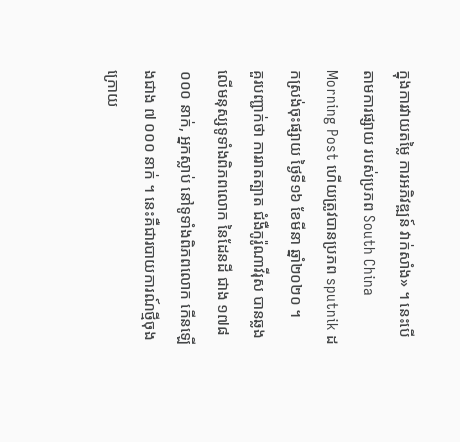ក្នុងការវាយតម្លៃ ការអភិវឌ្ឍន៍ វាក់សាំង» ។ នេះបើតាមការផ្សាយ របស់ប្រភព South China Morning Post ហើយត្រូវបានប្រភព sputnik ដកស្រង់ចុះផ្សាយ ថ្ងៃទី១៦ ខែមីនា ឆ្នាំ២០២០ ។
គួរបញ្ជាក់ថា ការរាតត្បាត ជំងឺកូរ៉ូណាវីរុស បានឆ្លងលើមនុស្សទូទាំងពិភពលោក នៃដែនដី ជាង ១៧៨ ០០០ នាក់, អ្នកស្លាប់ នៅទូទាំងពិភពលោក កើនឡើងជាង ៧ ០០០ នាក់ ។ នេះគឺជារបាយការណ៍ថ្មីចុងក្រោយ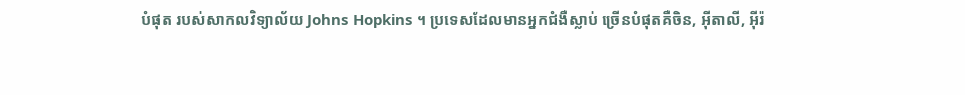បំផុត របស់សាកលវិទ្យាល័យ Johns Hopkins ។ ប្រទេសដែលមានអ្នកជំងឺស្លាប់ ច្រើនបំផុតគឺចិន, អ៊ីតាលី, អ៊ីរ៉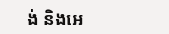ង់ និងអេ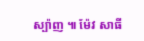ស្ប៉ាញ ៕ ម៉ែវ សាធី